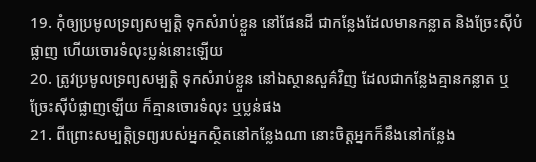19. កុំឲ្យប្រមូលទ្រព្យសម្បត្តិ ទុកសំរាប់ខ្លួន នៅផែនដី ជាកន្លែងដែលមានកន្លាត និងច្រែះស៊ីបំផ្លាញ ហើយចោរទំលុះប្លន់នោះឡើយ
20. ត្រូវប្រមូលទ្រព្យសម្បត្តិ ទុកសំរាប់ខ្លួន នៅឯស្ថានសួគ៌វិញ ដែលជាកន្លែងគ្មានកន្លាត ឬច្រែះស៊ីបំផ្លាញឡើយ ក៏គ្មានចោរទំលុះ ឬប្លន់ផង
21. ពីព្រោះសម្បត្តិទ្រព្យរបស់អ្នកស្ថិតនៅកន្លែងណា នោះចិត្តអ្នកក៏នឹងនៅកន្លែង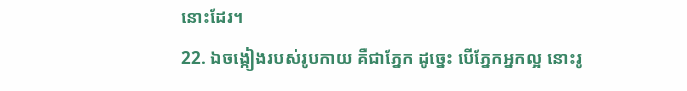នោះដែរ។
22. ឯចង្កៀងរបស់រូបកាយ គឺជាភ្នែក ដូច្នេះ បើភ្នែកអ្នកល្អ នោះរូ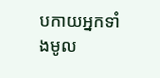បកាយអ្នកទាំងមូល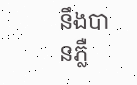នឹងបានភ្លឺ